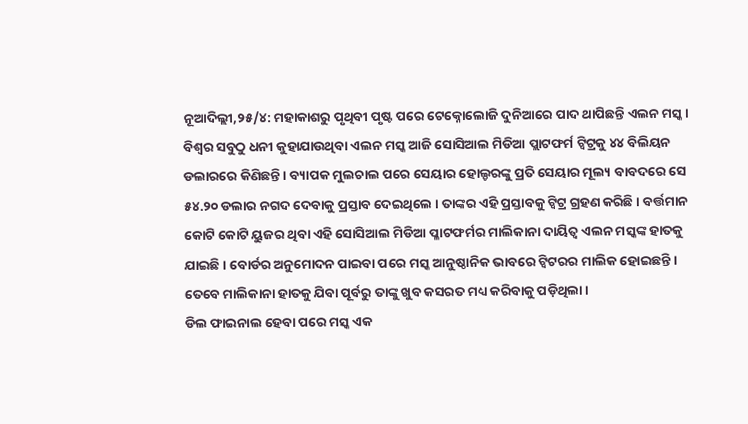ନୂଆଦିଲ୍ଲୀ,୨୫/୪: ମହାକାଶରୁ ପୃଥିବୀ ପୃଷ୍ଟ ପରେ ଟେକ୍ନୋଲୋଜି ଦୁନିଆରେ ପାଦ ଥାପିଛନ୍ତି ଏଲନ ମସ୍କ । ବିଶ୍ୱର ସବୁଠୁ ଧନୀ କୁହାଯାଉଥିବା ଏଲନ ମସ୍କ ଆଜି ସୋସିଆଲ ମିଡିଆ ପ୍ଲାଟଫର୍ମ ଟ୍ବିଟ୍ରକୁ ୪୪ ବିଲିୟନ ଡଲାରରେ କିଣିଛନ୍ତି । ବ୍ୟାପକ ମୁଲଚାଲ ପରେ ସେୟାର ହୋଲ୍ଡରଙ୍କୁ ପ୍ରତି ସେୟାର ମୂଲ୍ୟ ବାବଦରେ ସେ ୫୪.୨୦ ଡଲାର ନଗଦ ଦେବାକୁ ପ୍ରସ୍ତାବ ଦେଇଥିଲେ । ତାଙ୍କର ଏହି ପ୍ରସ୍ତାବକୁ ଟ୍ବିଟ୍ର ଗ୍ରହଣ କରିଛି । ବର୍ତ୍ତମାନ କୋଟି କୋଟି ୟୁଜର ଥିବା ଏହି ସୋସିଆଲ ମିଡିଆ ପ୍ଳାଟଫର୍ମର ମାଲିକାନା ଦାୟିତ୍ୱ ଏଲନ ମସ୍କଙ୍କ ହାତକୁ ଯାଇଛି । ବୋର୍ଡର ଅନୁମୋଦନ ପାଇବା ପରେ ମସ୍କ ଆନୁଷ୍ଠାନିକ ଭାବରେ ଟ୍ୱିଟରର ମାଲିକ ହୋଇଛନ୍ତି । ତେବେ ମାଲିକାନା ହାତକୁ ଯିବା ପୂର୍ବରୁ ତାଙ୍କୁ ଖୁବ କସରତ ମଧ୍ୟ କରିବାକୁ ପଡ଼ିଥିଲା ।
ଡିଲ ଫାଇନାଲ ହେବା ପରେ ମସ୍କ ଏକ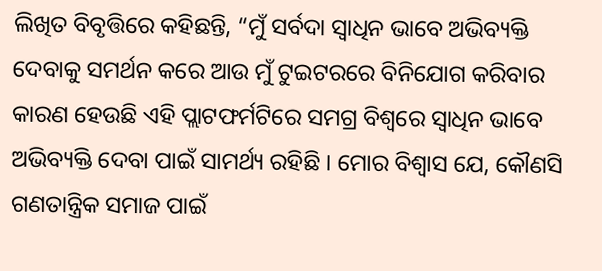ଲିଖିତ ବିବୃତ୍ତିରେ କହିଛନ୍ତି, “ମୁଁ ସର୍ବଦା ସ୍ୱାଧିନ ଭାବେ ଅଭିବ୍ୟକ୍ତି ଦେବାକୁ ସମର୍ଥନ କରେ ଆଉ ମୁଁ ଟୁଇଟରରେ ବିନିଯୋଗ କରିବାର କାରଣ ହେଉଛି ଏହି ପ୍ଲାଟଫର୍ମଟିରେ ସମଗ୍ର ବିଶ୍ୱରେ ସ୍ୱାଧିନ ଭାବେ ଅଭିବ୍ୟକ୍ତି ଦେବା ପାଇଁ ସାମର୍ଥ୍ୟ ରହିଛି । ମୋର ବିଶ୍ୱାସ ଯେ, କୌଣସି ଗଣତାନ୍ତ୍ରିକ ସମାଜ ପାଇଁ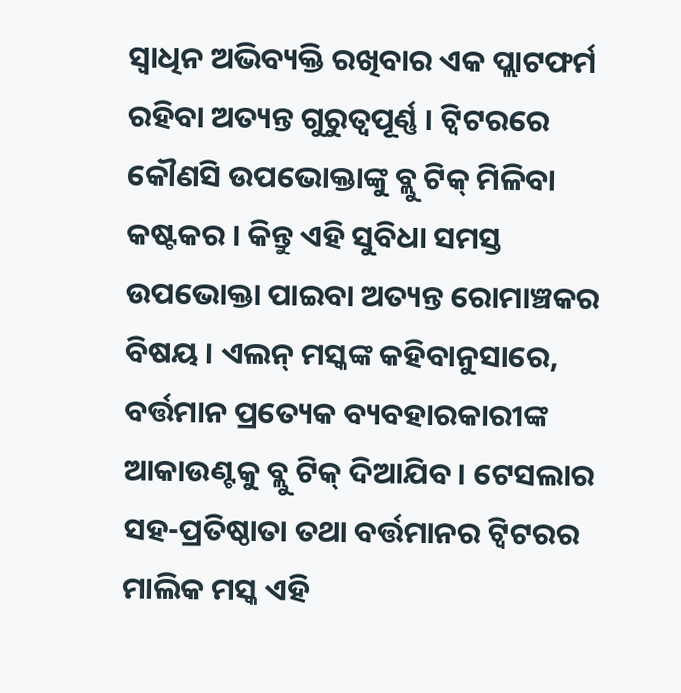ସ୍ୱାଧିନ ଅଭିବ୍ୟକ୍ତି ରଖିବାର ଏକ ପ୍ଲାଟଫର୍ମ ରହିବା ଅତ୍ୟନ୍ତ ଗୁରୁତ୍ୱପୂର୍ଣ୍ଣ । ଟ୍ୱିଟରରେ କୌଣସି ଉପଭୋକ୍ତାଙ୍କୁ ବ୍ଲୁ ଟିକ୍ ମିଳିବା କଷ୍ଟକର । କିନ୍ତୁ ଏହି ସୁବିଧା ସମସ୍ତ ଉପଭୋକ୍ତା ପାଇବା ଅତ୍ୟନ୍ତ ରୋମାଞ୍ଚକର ବିଷୟ । ଏଲନ୍ ମସ୍କଙ୍କ କହିବାନୁସାରେ, ବର୍ତ୍ତମାନ ପ୍ରତ୍ୟେକ ବ୍ୟବହାରକାରୀଙ୍କ ଆକାଉଣ୍ଟକୁ ବ୍ଲୁ ଟିକ୍ ଦିଆଯିବ । ଟେସଲାର ସହ-ପ୍ରତିଷ୍ଠାତା ତଥା ବର୍ତ୍ତମାନର ଟ୍ୱିଟରର ମାଲିକ ମସ୍କ ଏହି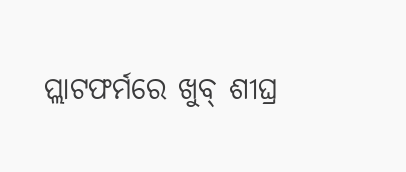ପ୍ଲାଟଫର୍ମରେ ଖୁବ୍ ଶୀଘ୍ର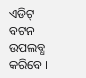ଏଡିଟ୍ ବଟନ ଉପଲବ୍ଧ କରିବେ ।